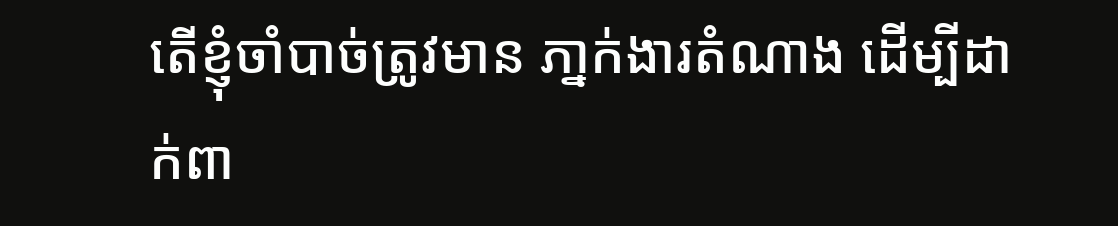តើខ្ញុំចាំបាច់ត្រូវមាន ភា្នក់ងារតំណាង ដើម្បីដាក់ពា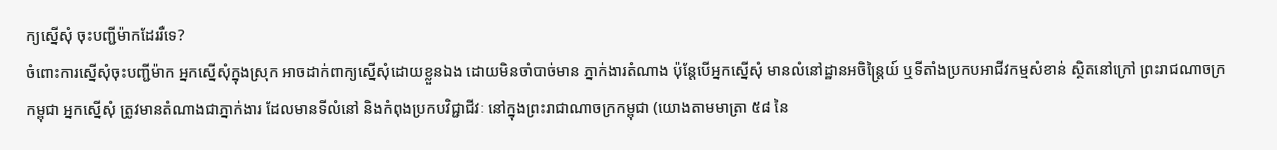ក្យស្នើសុំ ចុះបញ្ជីម៉ាកដែររឺទេ?
ចំពោះការស្នើសុំចុះបញ្ជីម៉ាក អ្នកស្នើសុំក្នុងស្រុក អាចដាក់ពាក្យស្នើសុំដោយខ្លួនឯង ដោយមិនចាំបាច់មាន ភ្នាក់ងារតំណាង ប៉ុន្តែបើអ្នកស្នើសុំ មានលំនៅដ្ឋានអចិន្រ្តៃយ៍ ឬទីតាំងប្រកបអាជីវកម្មសំខាន់ ស្ថិតនៅក្រៅ ព្រះរាជណាចក្រកម្ពុជា អ្នកស្នើសុំ ត្រូវមានតំណាងជាភ្នាក់ងារ ដែលមានទីលំនៅ និងកំពុងប្រកបវិជ្ជាជីវៈ នៅក្នុងព្រះរាជាណាចក្រកម្ពុជា (យោងតាមមាត្រា ៥៨ នៃ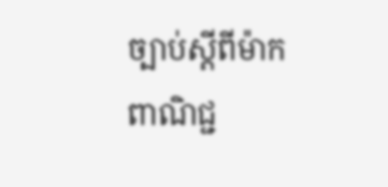ច្បាប់ស្តីពីម៉ាក ពាណិជ្ជ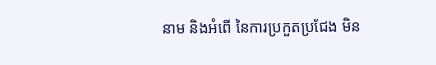នាម និងអំពើ នៃការប្រកួតប្រជែង មិន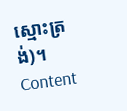ស្មោះត្រង់)។
Content